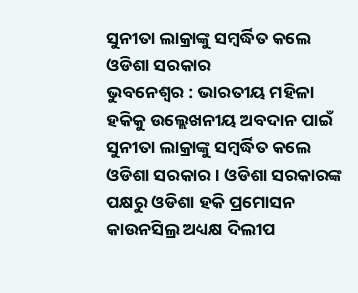ସୁନୀତା ଲାକ୍ରାଙ୍କୁ ସମ୍ବର୍ଦ୍ଧିତ କଲେ ଓଡିଶା ସରକାର
ଭୁବନେଶ୍ୱର : ଭାରତୀୟ ମହିଳା ହକିକୁ ଉଲ୍ଲେଖନୀୟ ଅବଦାନ ପାଇଁ ସୁନୀତା ଲାକ୍ରାଙ୍କୁ ସମ୍ବର୍ଦ୍ଧିତ କଲେ ଓଡିଶା ସରକାର । ଓଡିଶା ସରକାରଙ୍କ ପକ୍ଷରୁ ଓଡିଶା ହକି ପ୍ରମୋସନ କାଉନସିଲ୍ର ଅଧ୍ୟକ୍ଷ ଦିଲୀପ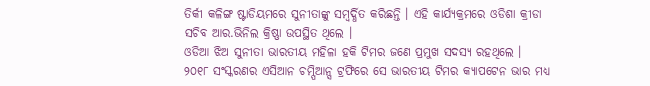ତିର୍କୀ କଳିଙ୍ଗ ଷ୍ଟାଡିୟମରେ ସୁନୀତାଙ୍କୁ ସମ୍ବର୍ଦ୍ଧିତ କରିଛନ୍ତି । ଏହି କାର୍ଯ୍ୟକ୍ରମରେ ଓଡିଶା କ୍ରୀଡା ସଚିବ ଆର.ଭିନିଲ କ୍ରିଷ୍ଣା ଉପସ୍ଥିତ ଥିଲେ ।
ଓଡିଆ ଝିଅ ସୁନୀତା ଭାରତୀୟ ମହିଳା ହକି ଟିମର ଜଣେ ପ୍ରମୁଖ ସଦସ୍ୟ ରହଥିଲେ । ୨୦୧୮ ସଂସ୍କରଣର ଏସିଆନ ଚମ୍ପିଆନ୍ସ ଟ୍ରଫିରେ ସେ ଭାରତୀୟ ଟିମର କ୍ୟାପଟେନ ଭାର ମଧ୍ୟ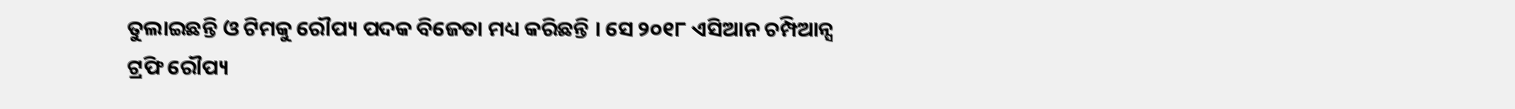ତୁଲାଇଛନ୍ତି ଓ ଟିମକୁ ରୌପ୍ୟ ପଦକ ବିଜେତା ମଧ୍ୟ କରିଛନ୍ତି । ସେ ୨୦୧୮ ଏସିଆନ ଚମ୍ପିଆନ୍ସ ଟ୍ରଫି ରୌପ୍ୟ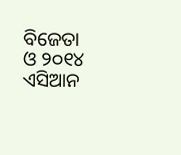ବିଜେତା ଓ ୨୦୧୪ ଏସିଆନ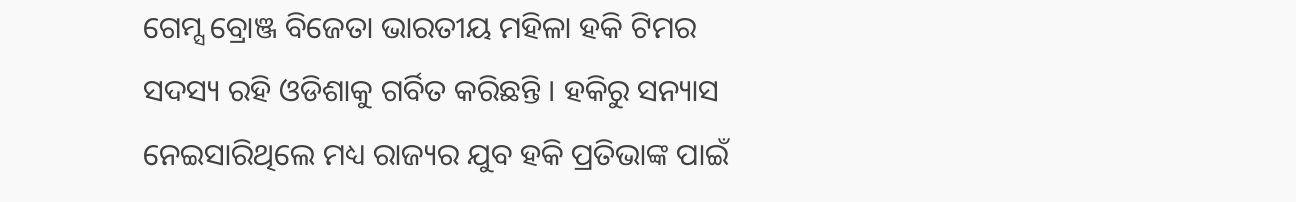ଗେମ୍ସ ବ୍ରୋଞ୍ଜ ବିଜେତା ଭାରତୀୟ ମହିଳା ହକି ଟିମର ସଦସ୍ୟ ରହି ଓଡିଶାକୁ ଗର୍ବିତ କରିଛନ୍ତି । ହକିରୁ ସନ୍ୟାସ ନେଇସାରିଥିଲେ ମଧ୍ୟ ରାଜ୍ୟର ଯୁବ ହକି ପ୍ରତିଭାଙ୍କ ପାଇଁ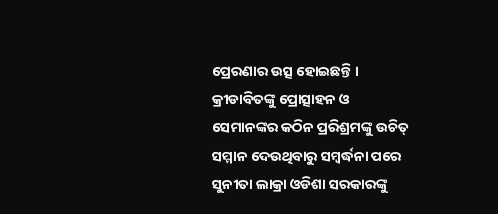ପ୍ରେରଣାର ଉତ୍ସ ହୋଇଛନ୍ତି । କ୍ରୀଡାବିତଙ୍କୁ ପ୍ରୋତ୍ସାହନ ଓ ସେମାନଙ୍କର କଠିନ ପ୍ରରିଶ୍ରମଙ୍କୁ ଉଚିତ୍ ସମ୍ମାନ ଦେଉଥିବାରୁ ସମ୍ବର୍ଦ୍ଧନା ପରେ ସୁନୀତା ଲାକ୍ରା ଓଡିଶା ସରକାରଙ୍କୁ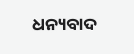ଧନ୍ୟବାଦ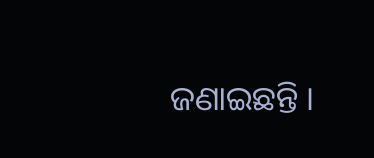ଜଣାଇଛନ୍ତି ।